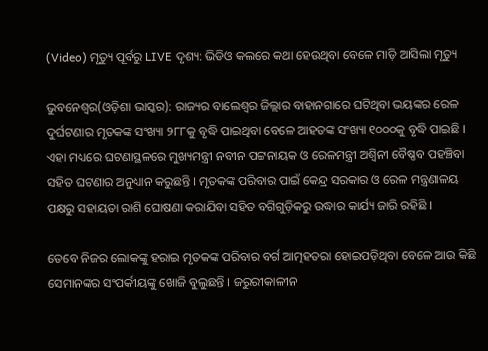(Video) ମୃତ୍ୟୁ ପୂର୍ବରୁ LIVE ଦୃଶ୍ୟ: ଭିଡିଓ କଲରେ କଥା ହେଉଥିବା ବେଳେ ମାଡ଼ି ଆସିଲା ମୃତ୍ୟୁ

ଭୁବନେଶ୍ୱର(ଓଡ଼ିଶା ଭାସ୍କର): ରାଜ୍ୟର ବାଲେଶ୍ୱର ଜିଲ୍ଲାର ବାହାନଗାରେ ଘଟିଥିବା ଭୟଙ୍କର ରେଳ ଦୁର୍ଘଟଣାର ମୃତକଙ୍କ ସଂଖ୍ୟା ୨୮୮କୁ ବୃଦ୍ଧି ପାଇଥିବା ବେଳେ ଆହତଙ୍କ ସଂଖ୍ୟା ୧୦୦୦କୁ ବୃଦ୍ଧି ପାଇଛି । ଏହା ମଧ୍ୟରେ ଘଟଣାସ୍ଥଳରେ ମୁଖ୍ୟମନ୍ତ୍ରୀ ନବୀନ ପଟ୍ଟନାୟକ ଓ ରେଳମନ୍ତ୍ରୀ ଅଶ୍ୱିନୀ ବୈଷ୍ଣବ ପହଞ୍ଚିବା ସହିତ ଘଟଣାର ଅନୁଧ୍ୟାନ କରୁଛନ୍ତି । ମୃତକଙ୍କ ପରିବାର ପାଇଁ କେନ୍ଦ୍ର ସରକାର ଓ ରେଳ ମନ୍ତ୍ରଣାଳୟ ପକ୍ଷରୁ ସହାୟତା ରାଶି ଘୋଷଣା କରାଯିବା ସହିତ ବଗିଗୁଡ଼ିକରୁ ଉଦ୍ଧାର କାର୍ଯ୍ୟ ଜାରି ରହିଛି ।

ତେବେ ନିଜର ଲୋକଙ୍କୁ ହରାଇ ମୃତକଙ୍କ ପରିବାର ବର୍ଗ ଆତ୍ମହତରା ହୋଇପଡ଼ିଥିବା ବେଳେ ଆଉ କିଛି ସେମାନଙ୍କର ସଂପର୍କୀୟଙ୍କୁ ଖୋଜି ବୁଲୁଛନ୍ତି । ଜରୁରୀକାଳୀନ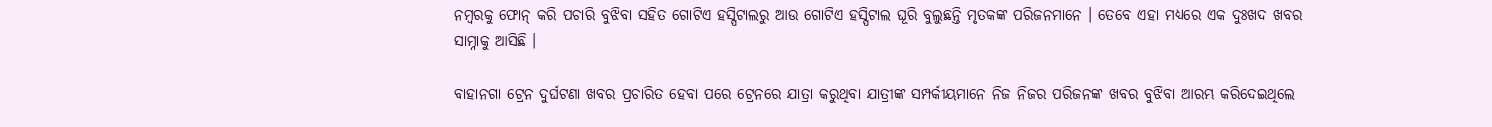ନମ୍ବରକୁ ଫୋନ୍ କରି ପଚାରି ବୁଝିବା ସହିତ ଗୋଟିଏ ହସ୍ପିଟାଲରୁ ଆଉ ଗୋଟିଏ ହସ୍ପିଟାଲ ଘୂରି ବୁଲୁଛନ୍ତି ମୃତକଙ୍କ ପରିଜନମାନେ । ତେବେ ଏହା ମଧ୍ୟରେ ଏକ ଦୁଃଖଦ ଖବର ସାମ୍ନାକୁ ଆସିଛି ।

ବାହାନଗା ଟ୍ରେନ ଦୁର୍ଘଟଣା ଖବର ପ୍ରଚାରିତ ହେବା ପରେ ଟ୍ରେନରେ ଯାତ୍ରା କରୁଥିବା ଯାତ୍ରୀଙ୍କ ସମ୍ପର୍କୀୟମାନେ ନିଜ ନିଜର ପରିଜନଙ୍କ ଖବର ବୁଝିବା ଆରମ୍ଭ କରିଦେଇଥିଲେ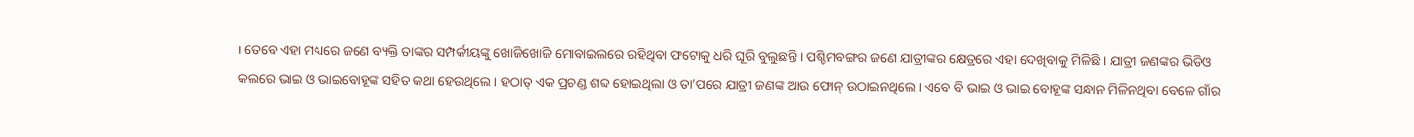। ତେବେ ଏହା ମଧ୍ୟରେ ଜଣେ ବ୍ୟକ୍ତି ତାଙ୍କର ସମ୍ପର୍କୀୟଙ୍କୁ ଖୋଜିଖୋଜି ମୋବାଇଲରେ ରହିଥିବା ଫଟୋକୁ ଧରି ଘୂରି ବୁଲୁଛନ୍ତି । ପଶ୍ଚିମବଙ୍ଗର ଜଣେ ଯାତ୍ରୀଙ୍କର କ୍ଷେତ୍ରରେ ଏହା ଦେଖିବାକୁ ମିଳିଛି । ଯାତ୍ରୀ ଜଣଙ୍କର ଭିଡିଓ କଲରେ ଭାଇ ଓ ଭାଇବୋହୂଙ୍କ ସହିତ କଥା ହେଉଥିଲେ । ହଠାତ୍ ଏକ ପ୍ରଚଣ୍ଡ ଶବ୍ଦ ହୋଇଥିଲା ଓ ତା’ପରେ ଯାତ୍ରୀ ଜଣଙ୍କ ଆଉ ଫୋନ୍ ଉଠାଇନଥିଲେ । ଏବେ ବି ଭାଇ ଓ ଭାଇ ବୋହୂଙ୍କ ସନ୍ଧାନ ମିଳିନଥିବା ବେଳେ ଗାଁର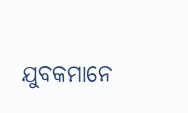ଯୁବକମାନେ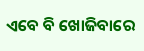ଏବେ ବି ଖୋଜିବାରେ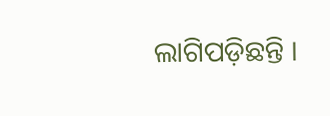ଲାଗିପଡ଼ିଛନ୍ତି ।